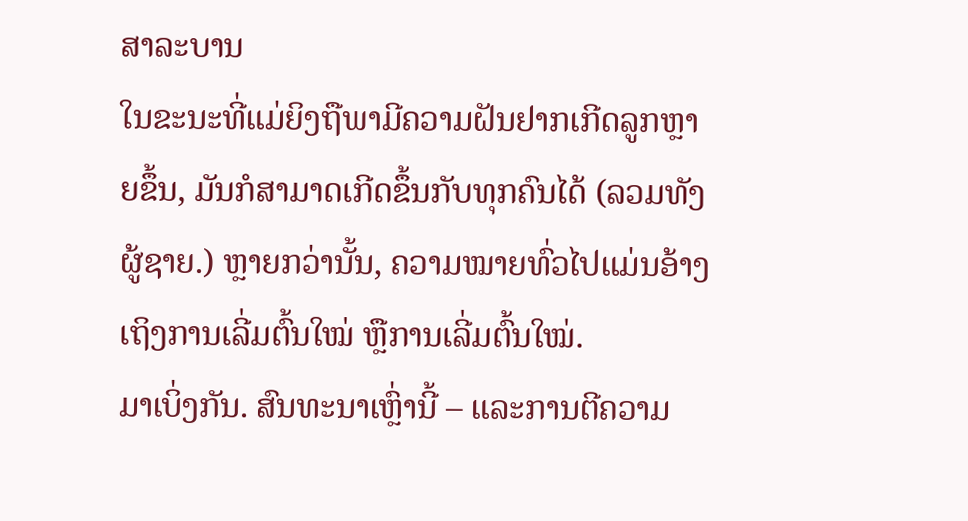ສາລະບານ
ໃນຂະນະທີ່ແມ່ຍິງຖືພາມີຄວາມຝັນຢາກເກີດລູກຫຼາຍຂຶ້ນ, ມັນກໍສາມາດເກີດຂຶ້ນກັບທຸກຄົນໄດ້ (ລວມທັງຜູ້ຊາຍ.) ຫຼາຍກວ່ານັ້ນ, ຄວາມໝາຍທົ່ວໄປແມ່ນອ້າງເຖິງການເລີ່ມຕົ້ນໃໝ່ ຫຼືການເລີ່ມຕົ້ນໃໝ່.
ມາເບິ່ງກັນ. ສົນທະນາເຫຼົ່ານີ້ – ແລະການຕີຄວາມ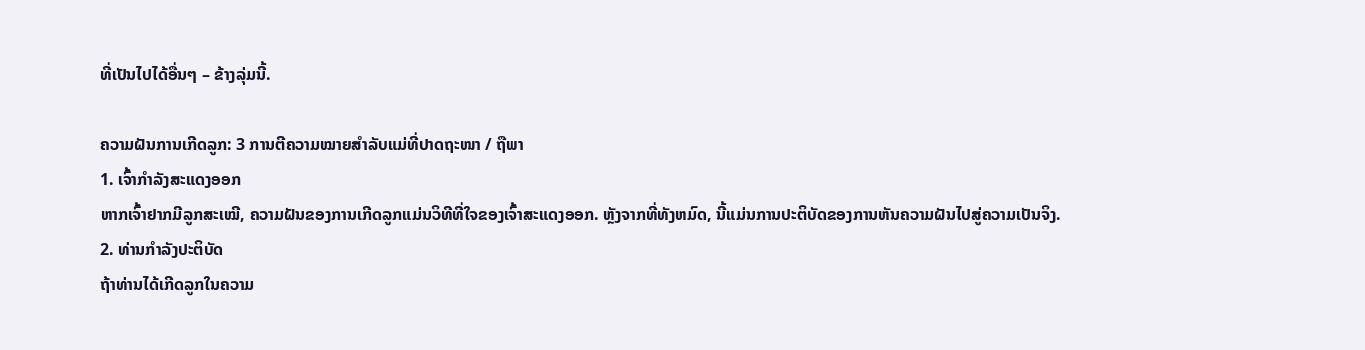ທີ່ເປັນໄປໄດ້ອື່ນໆ – ຂ້າງລຸ່ມນີ້.

ຄວາມຝັນການເກີດລູກ: 3 ການຕີຄວາມໝາຍສໍາລັບແມ່ທີ່ປາດຖະໜາ / ຖືພາ
1. ເຈົ້າກໍາລັງສະແດງອອກ
ຫາກເຈົ້າຢາກມີລູກສະເໝີ, ຄວາມຝັນຂອງການເກີດລູກແມ່ນວິທີທີ່ໃຈຂອງເຈົ້າສະແດງອອກ. ຫຼັງຈາກທີ່ທັງຫມົດ, ນີ້ແມ່ນການປະຕິບັດຂອງການຫັນຄວາມຝັນໄປສູ່ຄວາມເປັນຈິງ.
2. ທ່ານກໍາລັງປະຕິບັດ
ຖ້າທ່ານໄດ້ເກີດລູກໃນຄວາມ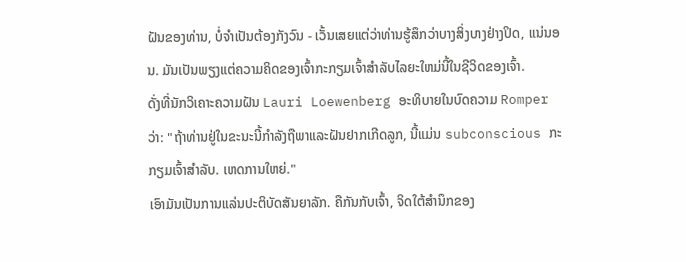ຝັນຂອງທ່ານ, ບໍ່ຈໍາເປັນຕ້ອງກັງວົນ - ເວັ້ນເສຍແຕ່ວ່າທ່ານຮູ້ສຶກວ່າບາງສິ່ງບາງຢ່າງປິດ, ແນ່ນອນ. ມັນເປັນພຽງແຕ່ຄວາມຄິດຂອງເຈົ້າກະກຽມເຈົ້າສໍາລັບໄລຍະໃຫມ່ນີ້ໃນຊີວິດຂອງເຈົ້າ.
ດັ່ງທີ່ນັກວິເຄາະຄວາມຝັນ Lauri Loewenberg ອະທິບາຍໃນບົດຄວາມ Romper ວ່າ: "ຖ້າທ່ານຢູ່ໃນຂະນະນີ້ກໍາລັງຖືພາແລະຝັນຢາກເກີດລູກ, ນີ້ແມ່ນ subconscious ກະກຽມເຈົ້າສໍາລັບ. ເຫດການໃຫຍ່."
ເອົາມັນເປັນການແລ່ນປະຕິບັດສັນຍາລັກ. ຄືກັນກັບເຈົ້າ, ຈິດໃຕ້ສຳນຶກຂອງ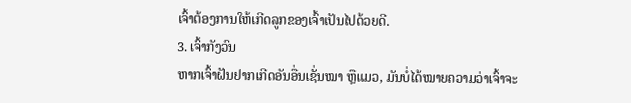ເຈົ້າຕ້ອງການໃຫ້ເກີດລູກຂອງເຈົ້າເປັນໄປດ້ວຍດີ.
3. ເຈົ້າກັງວົນ
ຫາກເຈົ້າຝັນຢາກເກີດອັນອື່ນເຊັ່ນໝາ ຫຼືແມວ, ມັນບໍ່ໄດ້ໝາຍຄວາມວ່າເຈົ້າຈະ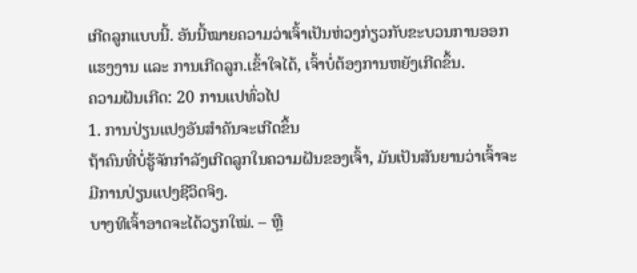ເກີດລູກແບບນີ້. ອັນນີ້ໝາຍຄວາມວ່າເຈົ້າເປັນຫ່ວງກ່ຽວກັບຂະບວນການອອກແຮງງານ ແລະ ການເກີດລູກ.ເຂົ້າໃຈໄດ້, ເຈົ້າບໍ່ຕ້ອງການຫຍັງເກີດຂຶ້ນ.
ຄວາມຝັນເກີດ: 20 ການແປທົ່ວໄປ
1. ການປ່ຽນແປງອັນສຳຄັນຈະເກີດຂຶ້ນ
ຖ້າຄົນທີ່ບໍ່ຮູ້ຈັກກຳລັງເກີດລູກໃນຄວາມຝັນຂອງເຈົ້າ, ມັນເປັນສັນຍານວ່າເຈົ້າຈະມີການປ່ຽນແປງຊີວິດຈິງ.
ບາງທີເຈົ້າອາດຈະໄດ້ວຽກໃໝ່. – ຫຼື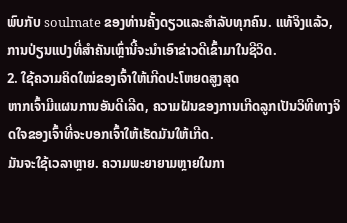ພົບກັບ soulmate ຂອງທ່ານຄັ້ງດຽວແລະສໍາລັບທຸກຄົນ. ແທ້ຈິງແລ້ວ, ການປ່ຽນແປງທີ່ສໍາຄັນເຫຼົ່ານີ້ຈະນໍາເອົາຂ່າວດີເຂົ້າມາໃນຊີວິດ.
2. ໃຊ້ຄວາມຄິດໃໝ່ຂອງເຈົ້າໃຫ້ເກີດປະໂຫຍດສູງສຸດ
ຫາກເຈົ້າມີແຜນການອັນດີເລີດ, ຄວາມຝັນຂອງການເກີດລູກເປັນວິທີທາງຈິດໃຈຂອງເຈົ້າທີ່ຈະບອກເຈົ້າໃຫ້ເຮັດມັນໃຫ້ເກີດ.
ມັນຈະໃຊ້ເວລາຫຼາຍ. ຄວາມພະຍາຍາມຫຼາຍໃນກາ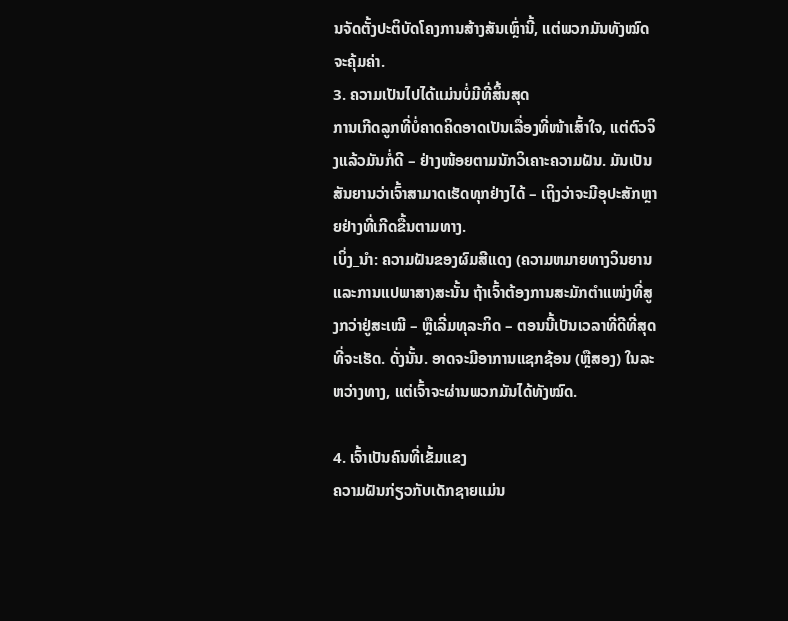ນຈັດຕັ້ງປະຕິບັດໂຄງການສ້າງສັນເຫຼົ່ານີ້, ແຕ່ພວກມັນທັງໝົດຈະຄຸ້ມຄ່າ.
3. ຄວາມເປັນໄປໄດ້ແມ່ນບໍ່ມີທີ່ສິ້ນສຸດ
ການເກີດລູກທີ່ບໍ່ຄາດຄິດອາດເປັນເລື່ອງທີ່ໜ້າເສົ້າໃຈ, ແຕ່ຕົວຈິງແລ້ວມັນກໍ່ດີ – ຢ່າງໜ້ອຍຕາມນັກວິເຄາະຄວາມຝັນ. ມັນເປັນສັນຍານວ່າເຈົ້າສາມາດເຮັດທຸກຢ່າງໄດ້ – ເຖິງວ່າຈະມີອຸປະສັກຫຼາຍຢ່າງທີ່ເກີດຂື້ນຕາມທາງ.
ເບິ່ງ_ນຳ: ຄວາມຝັນຂອງຜົມສີແດງ (ຄວາມຫມາຍທາງວິນຍານແລະການແປພາສາ)ສະນັ້ນ ຖ້າເຈົ້າຕ້ອງການສະມັກຕໍາແໜ່ງທີ່ສູງກວ່າຢູ່ສະເໝີ – ຫຼືເລີ່ມທຸລະກິດ – ຕອນນີ້ເປັນເວລາທີ່ດີທີ່ສຸດທີ່ຈະເຮັດ. ດັ່ງນັ້ນ. ອາດຈະມີອາການແຊກຊ້ອນ (ຫຼືສອງ) ໃນລະຫວ່າງທາງ, ແຕ່ເຈົ້າຈະຜ່ານພວກມັນໄດ້ທັງໝົດ.

4. ເຈົ້າເປັນຄົນທີ່ເຂັ້ມແຂງ
ຄວາມຝັນກ່ຽວກັບເດັກຊາຍແມ່ນ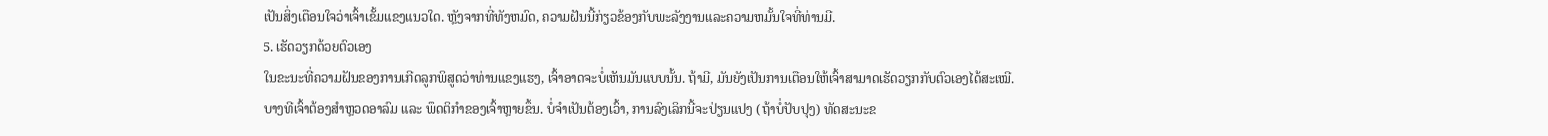ເປັນສິ່ງເຕືອນໃຈວ່າເຈົ້າເຂັ້ມແຂງແນວໃດ. ຫຼັງຈາກທີ່ທັງຫມົດ, ຄວາມຝັນນີ້ກ່ຽວຂ້ອງກັບພະລັງງານແລະຄວາມຫມັ້ນໃຈທີ່ທ່ານມີ.
5. ເຮັດວຽກດ້ວຍຕົວເອງ
ໃນຂະນະທີ່ຄວາມຝັນຂອງການເກີດລູກພິສູດວ່າທ່ານແຂງແຮງ, ເຈົ້າອາດຈະບໍ່ເຫັນມັນແບບນັ້ນ. ຖ້າມີ, ມັນຍັງເປັນການເຕືອນໃຫ້ເຈົ້າສາມາດເຮັດວຽກກັບຕົວເອງໄດ້ສະເໝີ.
ບາງທີເຈົ້າຕ້ອງສຳຫຼວດອາລົມ ແລະ ພຶດຕິກຳຂອງເຈົ້າຫຼາຍຂຶ້ນ. ບໍ່ຈໍາເປັນຕ້ອງເວົ້າ, ການລົງເລິກນີ້ຈະປ່ຽນແປງ (ຖ້າບໍ່ປັບປຸງ) ທັດສະນະຂ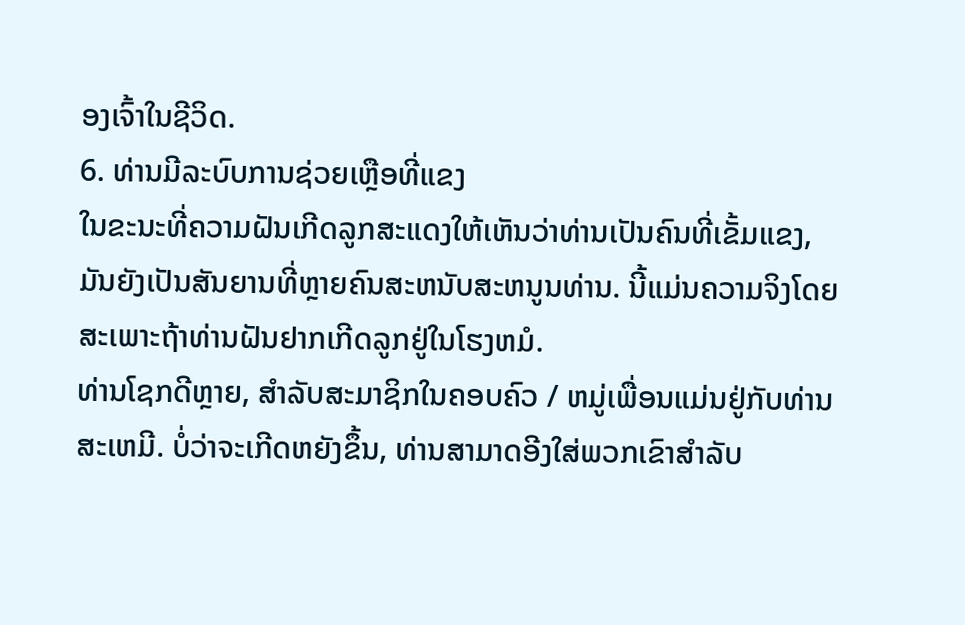ອງເຈົ້າໃນຊີວິດ.
6. ທ່ານມີລະບົບການຊ່ວຍເຫຼືອທີ່ແຂງ
ໃນຂະນະທີ່ຄວາມຝັນເກີດລູກສະແດງໃຫ້ເຫັນວ່າທ່ານເປັນຄົນທີ່ເຂັ້ມແຂງ, ມັນຍັງເປັນສັນຍານທີ່ຫຼາຍຄົນສະຫນັບສະຫນູນທ່ານ. ນີ້ແມ່ນຄວາມຈິງໂດຍສະເພາະຖ້າທ່ານຝັນຢາກເກີດລູກຢູ່ໃນໂຮງຫມໍ.
ທ່ານໂຊກດີຫຼາຍ, ສໍາລັບສະມາຊິກໃນຄອບຄົວ / ຫມູ່ເພື່ອນແມ່ນຢູ່ກັບທ່ານສະເຫມີ. ບໍ່ວ່າຈະເກີດຫຍັງຂຶ້ນ, ທ່ານສາມາດອີງໃສ່ພວກເຂົາສໍາລັບ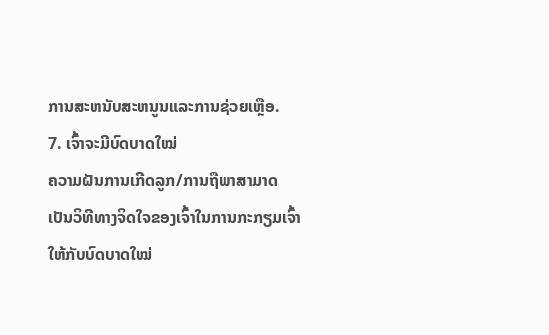ການສະຫນັບສະຫນູນແລະການຊ່ວຍເຫຼືອ.
7. ເຈົ້າຈະມີບົດບາດໃໝ່
ຄວາມຝັນການເກີດລູກ/ການຖືພາສາມາດເປັນວິທີທາງຈິດໃຈຂອງເຈົ້າໃນການກະກຽມເຈົ້າໃຫ້ກັບບົດບາດໃໝ່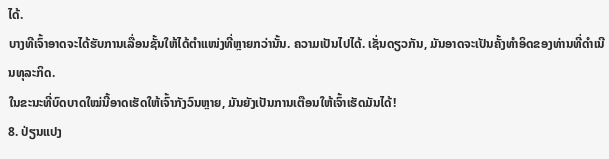ໄດ້.
ບາງທີເຈົ້າອາດຈະໄດ້ຮັບການເລື່ອນຊັ້ນໃຫ້ໄດ້ຕຳແໜ່ງທີ່ຫຼາຍກວ່ານັ້ນ. ຄວາມເປັນໄປໄດ້. ເຊັ່ນດຽວກັນ, ມັນອາດຈະເປັນຄັ້ງທຳອິດຂອງທ່ານທີ່ດໍາເນີນທຸລະກິດ.
ໃນຂະນະທີ່ບົດບາດໃໝ່ນີ້ອາດເຮັດໃຫ້ເຈົ້າກັງວົນຫຼາຍ, ມັນຍັງເປັນການເຕືອນໃຫ້ເຈົ້າເຮັດມັນໄດ້!
8. ປ່ຽນແປງ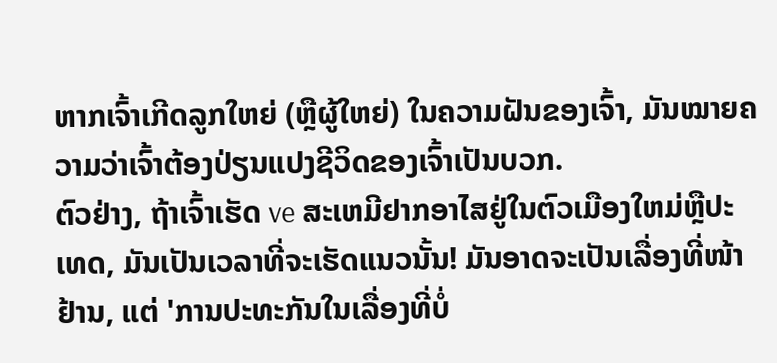ຫາກເຈົ້າເກີດລູກໃຫຍ່ (ຫຼືຜູ້ໃຫຍ່) ໃນຄວາມຝັນຂອງເຈົ້າ, ມັນໝາຍຄວາມວ່າເຈົ້າຕ້ອງປ່ຽນແປງຊີວິດຂອງເຈົ້າເປັນບວກ.
ຕົວຢ່າງ, ຖ້າເຈົ້າເຮັດ ve ສະເຫມີຢາກອາໄສຢູ່ໃນຕົວເມືອງໃຫມ່ຫຼືປະເທດ, ມັນເປັນເວລາທີ່ຈະເຮັດແນວນັ້ນ! ມັນອາດຈະເປັນເລື່ອງທີ່ໜ້າຢ້ານ, ແຕ່ 'ການປະທະກັນໃນເລື່ອງທີ່ບໍ່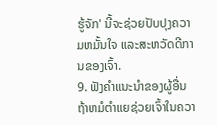ຮູ້ຈັກ' ນີ້ຈະຊ່ວຍປັບປຸງຄວາມຫມັ້ນໃຈ ແລະສະຫວັດດີການຂອງເຈົ້າ.
9. ຟັງຄໍາແນະນໍາຂອງຜູ້ອື່ນ
ຖ້າຫມໍຕໍາແຍຊ່ວຍເຈົ້າໃນຄວາ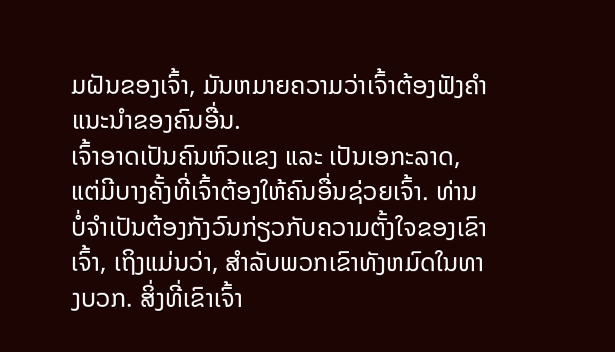ມຝັນຂອງເຈົ້າ, ມັນຫມາຍຄວາມວ່າເຈົ້າຕ້ອງຟັງຄຳແນະນຳຂອງຄົນອື່ນ.
ເຈົ້າອາດເປັນຄົນຫົວແຂງ ແລະ ເປັນເອກະລາດ, ແຕ່ມີບາງຄັ້ງທີ່ເຈົ້າຕ້ອງໃຫ້ຄົນອື່ນຊ່ວຍເຈົ້າ. ທ່ານບໍ່ຈໍາເປັນຕ້ອງກັງວົນກ່ຽວກັບຄວາມຕັ້ງໃຈຂອງເຂົາເຈົ້າ, ເຖິງແມ່ນວ່າ, ສໍາລັບພວກເຂົາທັງຫມົດໃນທາງບວກ. ສິ່ງທີ່ເຂົາເຈົ້າ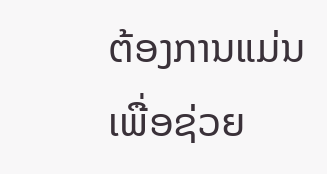ຕ້ອງການແມ່ນເພື່ອຊ່ວຍ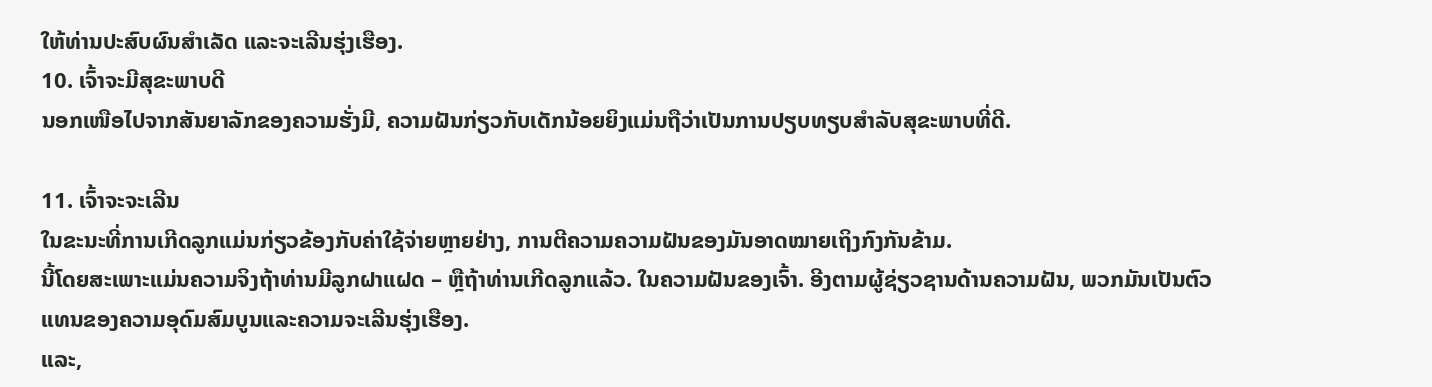ໃຫ້ທ່ານປະສົບຜົນສໍາເລັດ ແລະຈະເລີນຮຸ່ງເຮືອງ.
10. ເຈົ້າຈະມີສຸຂະພາບດີ
ນອກເໜືອໄປຈາກສັນຍາລັກຂອງຄວາມຮັ່ງມີ, ຄວາມຝັນກ່ຽວກັບເດັກນ້ອຍຍິງແມ່ນຖືວ່າເປັນການປຽບທຽບສຳລັບສຸຂະພາບທີ່ດີ.

11. ເຈົ້າຈະຈະເລີນ
ໃນຂະນະທີ່ການເກີດລູກແມ່ນກ່ຽວຂ້ອງກັບຄ່າໃຊ້ຈ່າຍຫຼາຍຢ່າງ, ການຕີຄວາມຄວາມຝັນຂອງມັນອາດໝາຍເຖິງກົງກັນຂ້າມ.
ນີ້ໂດຍສະເພາະແມ່ນຄວາມຈິງຖ້າທ່ານມີລູກຝາແຝດ – ຫຼືຖ້າທ່ານເກີດລູກແລ້ວ. ໃນຄວາມຝັນຂອງເຈົ້າ. ອີງຕາມຜູ້ຊ່ຽວຊານດ້ານຄວາມຝັນ, ພວກມັນເປັນຕົວແທນຂອງຄວາມອຸດົມສົມບູນແລະຄວາມຈະເລີນຮຸ່ງເຮືອງ.
ແລະ,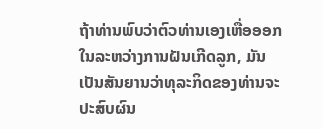ຖ້າທ່ານພົບວ່າຕົວທ່ານເອງເຫື່ອອອກໃນລະຫວ່າງການຝັນເກີດລູກ, ມັນເປັນສັນຍານວ່າທຸລະກິດຂອງທ່ານຈະປະສົບຜົນ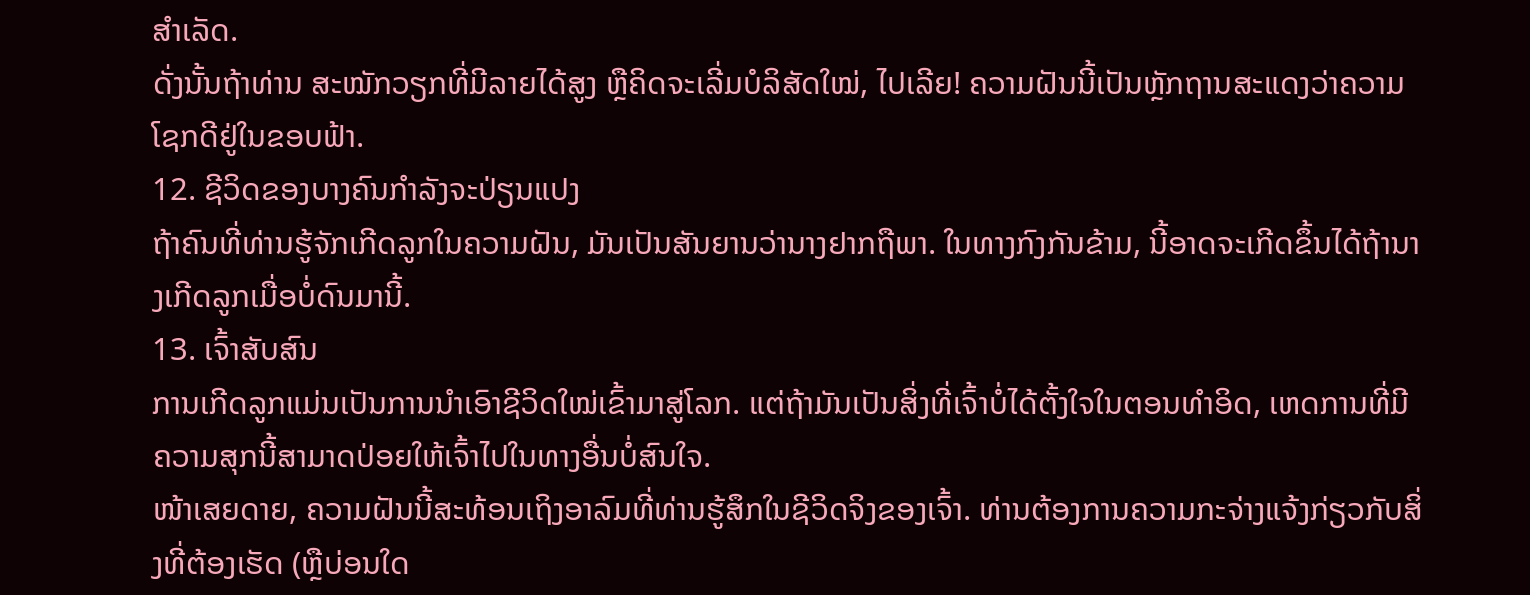ສໍາເລັດ.
ດັ່ງນັ້ນຖ້າທ່ານ ສະໝັກວຽກທີ່ມີລາຍໄດ້ສູງ ຫຼືຄິດຈະເລີ່ມບໍລິສັດໃໝ່, ໄປເລີຍ! ຄວາມຝັນນີ້ເປັນຫຼັກຖານສະແດງວ່າຄວາມໂຊກດີຢູ່ໃນຂອບຟ້າ.
12. ຊີວິດຂອງບາງຄົນກຳລັງຈະປ່ຽນແປງ
ຖ້າຄົນທີ່ທ່ານຮູ້ຈັກເກີດລູກໃນຄວາມຝັນ, ມັນເປັນສັນຍານວ່ານາງຢາກຖືພາ. ໃນທາງກົງກັນຂ້າມ, ນີ້ອາດຈະເກີດຂຶ້ນໄດ້ຖ້ານາງເກີດລູກເມື່ອບໍ່ດົນມານີ້.
13. ເຈົ້າສັບສົນ
ການເກີດລູກແມ່ນເປັນການນຳເອົາຊີວິດໃໝ່ເຂົ້າມາສູ່ໂລກ. ແຕ່ຖ້າມັນເປັນສິ່ງທີ່ເຈົ້າບໍ່ໄດ້ຕັ້ງໃຈໃນຕອນທໍາອິດ, ເຫດການທີ່ມີຄວາມສຸກນີ້ສາມາດປ່ອຍໃຫ້ເຈົ້າໄປໃນທາງອື່ນບໍ່ສົນໃຈ.
ໜ້າເສຍດາຍ, ຄວາມຝັນນີ້ສະທ້ອນເຖິງອາລົມທີ່ທ່ານຮູ້ສຶກໃນຊີວິດຈິງຂອງເຈົ້າ. ທ່ານຕ້ອງການຄວາມກະຈ່າງແຈ້ງກ່ຽວກັບສິ່ງທີ່ຕ້ອງເຮັດ (ຫຼືບ່ອນໃດ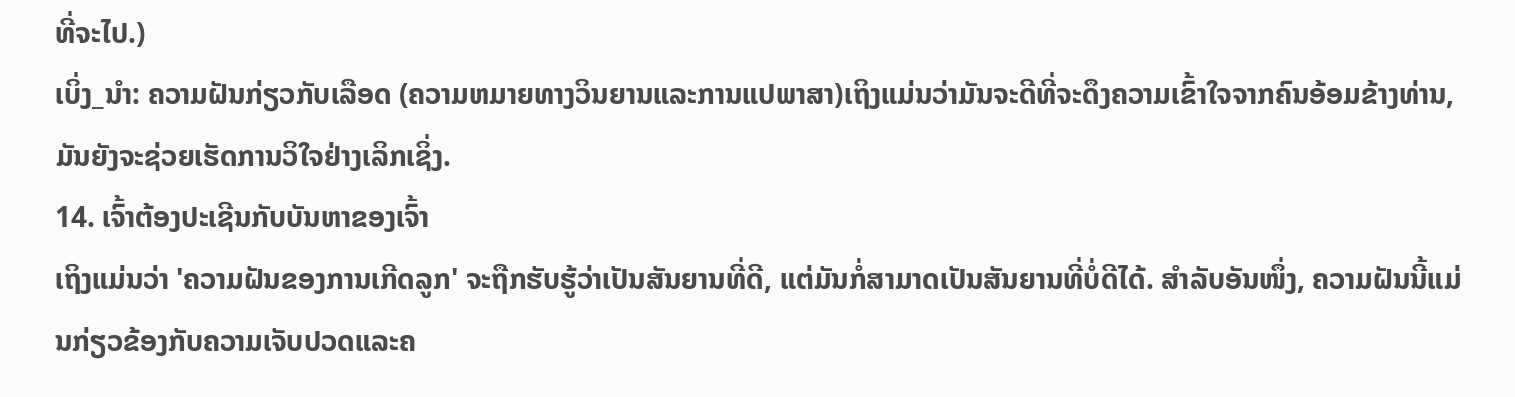ທີ່ຈະໄປ.)
ເບິ່ງ_ນຳ: ຄວາມຝັນກ່ຽວກັບເລືອດ (ຄວາມຫມາຍທາງວິນຍານແລະການແປພາສາ)ເຖິງແມ່ນວ່າມັນຈະດີທີ່ຈະດຶງຄວາມເຂົ້າໃຈຈາກຄົນອ້ອມຂ້າງທ່ານ, ມັນຍັງຈະຊ່ວຍເຮັດການວິໃຈຢ່າງເລິກເຊິ່ງ.
14. ເຈົ້າຕ້ອງປະເຊີນກັບບັນຫາຂອງເຈົ້າ
ເຖິງແມ່ນວ່າ 'ຄວາມຝັນຂອງການເກີດລູກ' ຈະຖືກຮັບຮູ້ວ່າເປັນສັນຍານທີ່ດີ, ແຕ່ມັນກໍ່ສາມາດເປັນສັນຍານທີ່ບໍ່ດີໄດ້. ສຳລັບອັນໜຶ່ງ, ຄວາມຝັນນີ້ແມ່ນກ່ຽວຂ້ອງກັບຄວາມເຈັບປວດແລະຄ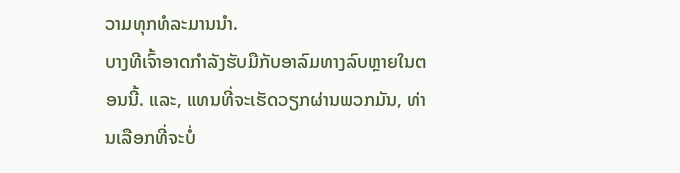ວາມທຸກທໍລະມານນຳ.
ບາງທີເຈົ້າອາດກຳລັງຮັບມືກັບອາລົມທາງລົບຫຼາຍໃນຕອນນີ້. ແລະ, ແທນທີ່ຈະເຮັດວຽກຜ່ານພວກມັນ, ທ່ານເລືອກທີ່ຈະບໍ່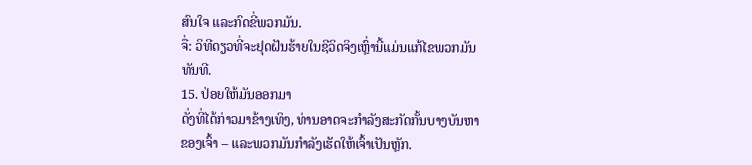ສົນໃຈ ແລະກົດຂີ່ພວກມັນ.
ຈື່: ວິທີດຽວທີ່ຈະຢຸດຝັນຮ້າຍໃນຊີວິດຈິງເຫຼົ່ານີ້ແມ່ນແກ້ໄຂພວກມັນທັນທີ.
15. ປ່ອຍໃຫ້ມັນອອກມາ
ດັ່ງທີ່ໄດ້ກ່າວມາຂ້າງເທິງ, ທ່ານອາດຈະກຳລັງສະກັດກັ້ນບາງບັນຫາຂອງເຈົ້າ – ແລະພວກມັນກຳລັງເຮັດໃຫ້ເຈົ້າເປັນຫຼັກ.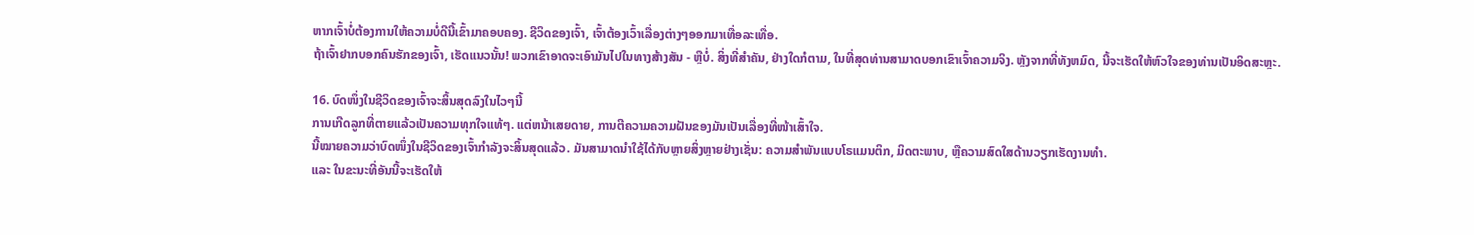ຫາກເຈົ້າບໍ່ຕ້ອງການໃຫ້ຄວາມບໍ່ດີນີ້ເຂົ້າມາຄອບຄອງ. ຊີວິດຂອງເຈົ້າ, ເຈົ້າຕ້ອງເວົ້າເລື່ອງຕ່າງໆອອກມາເທື່ອລະເທື່ອ.
ຖ້າເຈົ້າຢາກບອກຄົນຮັກຂອງເຈົ້າ, ເຮັດແນວນັ້ນ! ພວກເຂົາອາດຈະເອົາມັນໄປໃນທາງສ້າງສັນ - ຫຼືບໍ່. ສິ່ງທີ່ສໍາຄັນ, ຢ່າງໃດກໍຕາມ, ໃນທີ່ສຸດທ່ານສາມາດບອກເຂົາເຈົ້າຄວາມຈິງ. ຫຼັງຈາກທີ່ທັງຫມົດ, ນີ້ຈະເຮັດໃຫ້ຫົວໃຈຂອງທ່ານເປັນອິດສະຫຼະ.

16. ບົດໜຶ່ງໃນຊີວິດຂອງເຈົ້າຈະສິ້ນສຸດລົງໃນໄວໆນີ້
ການເກີດລູກທີ່ຕາຍແລ້ວເປັນຄວາມທຸກໃຈແທ້ໆ. ແຕ່ຫນ້າເສຍດາຍ, ການຕີຄວາມຄວາມຝັນຂອງມັນເປັນເລື່ອງທີ່ໜ້າເສົ້າໃຈ.
ນີ້ໝາຍຄວາມວ່າບົດໜຶ່ງໃນຊີວິດຂອງເຈົ້າກຳລັງຈະສິ້ນສຸດແລ້ວ. ມັນສາມາດນຳໃຊ້ໄດ້ກັບຫຼາຍສິ່ງຫຼາຍຢ່າງເຊັ່ນ: ຄວາມສຳພັນແບບໂຣແມນຕິກ, ມິດຕະພາບ, ຫຼືຄວາມສົດໃສດ້ານວຽກເຮັດງານທຳ.
ແລະ ໃນຂະນະທີ່ອັນນີ້ຈະເຮັດໃຫ້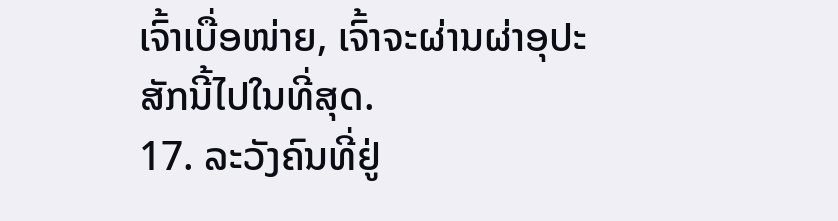ເຈົ້າເບື່ອໜ່າຍ, ເຈົ້າຈະຜ່ານຜ່າອຸປະສັກນີ້ໄປໃນທີ່ສຸດ.
17. ລະວັງຄົນທີ່ຢູ່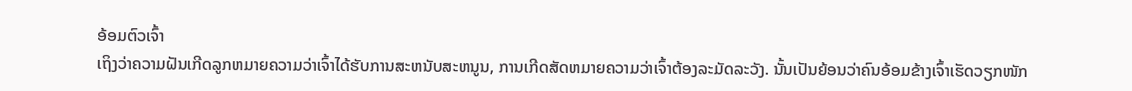ອ້ອມຕົວເຈົ້າ
ເຖິງວ່າຄວາມຝັນເກີດລູກຫມາຍຄວາມວ່າເຈົ້າໄດ້ຮັບການສະຫນັບສະຫນູນ, ການເກີດສັດຫມາຍຄວາມວ່າເຈົ້າຕ້ອງລະມັດລະວັງ. ນັ້ນເປັນຍ້ອນວ່າຄົນອ້ອມຂ້າງເຈົ້າເຮັດວຽກໜັກ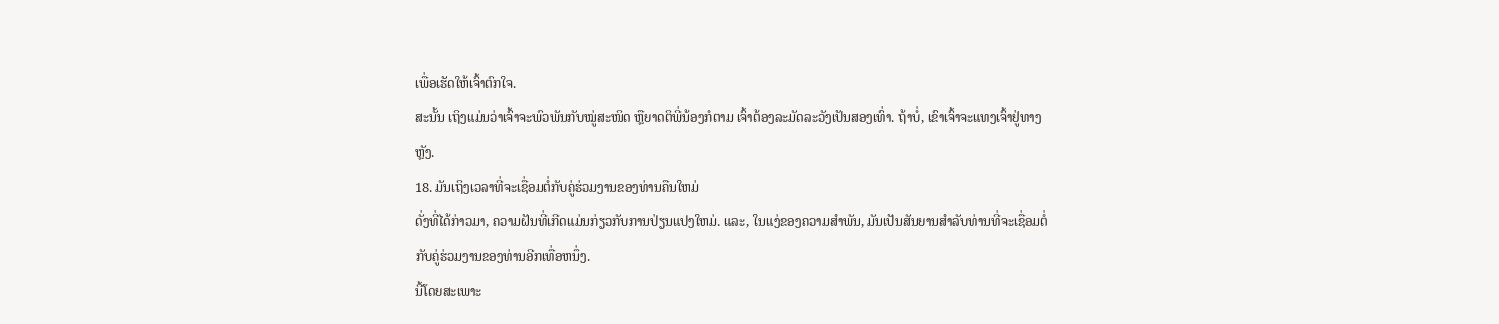ເພື່ອເຮັດໃຫ້ເຈົ້າຕົກໃຈ.
ສະນັ້ນ ເຖິງແມ່ນວ່າເຈົ້າຈະພົວພັນກັບໝູ່ສະໜິດ ຫຼືຍາດຕິພີ່ນ້ອງກໍຕາມ ເຈົ້າຕ້ອງລະມັດລະວັງເປັນສອງເທົ່າ. ຖ້າບໍ່, ເຂົາເຈົ້າຈະແທງເຈົ້າຢູ່ທາງຫຼັງ.
18. ມັນເຖິງເວລາທີ່ຈະເຊື່ອມຕໍ່ກັບຄູ່ຮ່ວມງານຂອງທ່ານຄືນໃຫມ່
ດັ່ງທີ່ໄດ້ກ່າວມາ, ຄວາມຝັນທີ່ເກີດແມ່ນກ່ຽວກັບການປ່ຽນແປງໃຫມ່. ແລະ, ໃນແງ່ຂອງຄວາມສໍາພັນ, ມັນເປັນສັນຍານສໍາລັບທ່ານທີ່ຈະເຊື່ອມຕໍ່ກັບຄູ່ຮ່ວມງານຂອງທ່ານອີກເທື່ອຫນຶ່ງ.
ນີ້ໂດຍສະເພາະ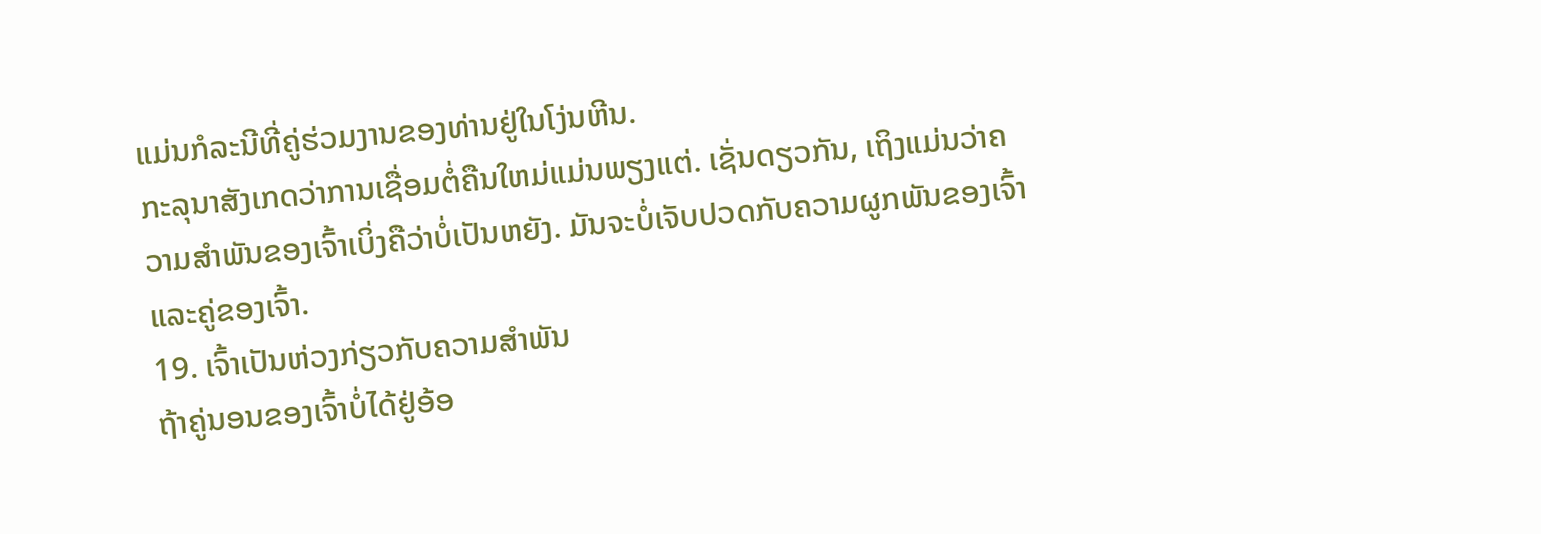ແມ່ນກໍລະນີທີ່ຄູ່ຮ່ວມງານຂອງທ່ານຢູ່ໃນໂງ່ນຫີນ.
ກະລຸນາສັງເກດວ່າການເຊື່ອມຕໍ່ຄືນໃຫມ່ແມ່ນພຽງແຕ່. ເຊັ່ນດຽວກັນ, ເຖິງແມ່ນວ່າຄວາມສໍາພັນຂອງເຈົ້າເບິ່ງຄືວ່າບໍ່ເປັນຫຍັງ. ມັນຈະບໍ່ເຈັບປວດກັບຄວາມຜູກພັນຂອງເຈົ້າ ແລະຄູ່ຂອງເຈົ້າ.
19. ເຈົ້າເປັນຫ່ວງກ່ຽວກັບຄວາມສຳພັນ
ຖ້າຄູ່ນອນຂອງເຈົ້າບໍ່ໄດ້ຢູ່ອ້ອ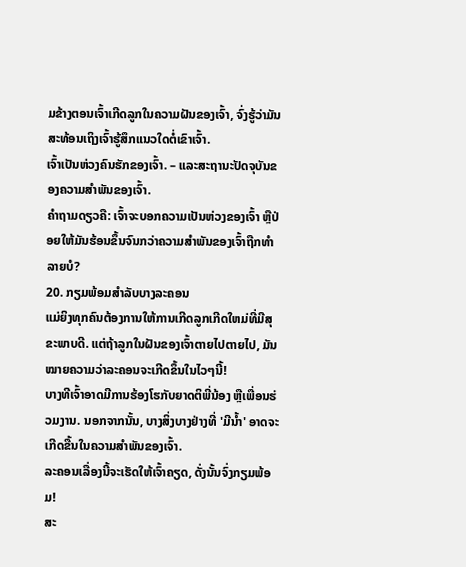ມຂ້າງຕອນເຈົ້າເກີດລູກໃນຄວາມຝັນຂອງເຈົ້າ, ຈົ່ງຮູ້ວ່າມັນສະທ້ອນເຖິງເຈົ້າຮູ້ສຶກແນວໃດຕໍ່ເຂົາເຈົ້າ.
ເຈົ້າເປັນຫ່ວງຄົນຮັກຂອງເຈົ້າ. – ແລະສະຖານະປັດຈຸບັນຂອງຄວາມສຳພັນຂອງເຈົ້າ.
ຄຳຖາມດຽວຄື: ເຈົ້າຈະບອກຄວາມເປັນຫ່ວງຂອງເຈົ້າ ຫຼືປ່ອຍໃຫ້ມັນຮ້ອນຂຶ້ນຈົນກວ່າຄວາມສຳພັນຂອງເຈົ້າຖືກທຳລາຍບໍ?
20. ກຽມພ້ອມສໍາລັບບາງລະຄອນ
ແມ່ຍິງທຸກຄົນຕ້ອງການໃຫ້ການເກີດລູກເກີດໃຫມ່ທີ່ມີສຸຂະພາບດີ. ແຕ່ຖ້າລູກໃນຝັນຂອງເຈົ້າຕາຍໄປຕາຍໄປ, ມັນໝາຍຄວາມວ່າລະຄອນຈະເກີດຂຶ້ນໃນໄວໆນີ້!
ບາງທີເຈົ້າອາດມີການຮ້ອງໂຮກັບຍາດຕິພີ່ນ້ອງ ຫຼືເພື່ອນຮ່ວມງານ. ນອກຈາກນັ້ນ, ບາງສິ່ງບາງຢ່າງທີ່ 'ມີນ້ຳ' ອາດຈະເກີດຂື້ນໃນຄວາມສໍາພັນຂອງເຈົ້າ.
ລະຄອນເລື່ອງນີ້ຈະເຮັດໃຫ້ເຈົ້າຄຽດ, ດັ່ງນັ້ນຈົ່ງກຽມພ້ອມ!
ສະ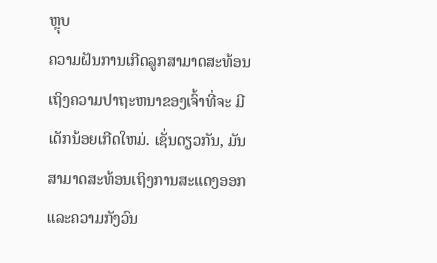ຫຼຸບ
ຄວາມຝັນການເກີດລູກສາມາດສະທ້ອນເຖິງຄວາມປາຖະຫນາຂອງເຈົ້າທີ່ຈະ ມີເດັກນ້ອຍເກີດໃຫມ່. ເຊັ່ນດຽວກັນ, ມັນສາມາດສະທ້ອນເຖິງການສະແດງອອກ ແລະຄວາມກັງວົນ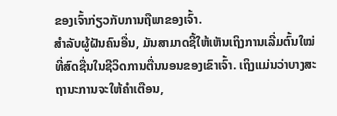ຂອງເຈົ້າກ່ຽວກັບການຖືພາຂອງເຈົ້າ.
ສຳລັບຜູ້ຝັນຄົນອື່ນ, ມັນສາມາດຊີ້ໃຫ້ເຫັນເຖິງການເລີ່ມຕົ້ນໃໝ່ທີ່ສົດຊື່ນໃນຊີວິດການຕື່ນນອນຂອງເຂົາເຈົ້າ. ເຖິງແມ່ນວ່າບາງສະຖານະການຈະໃຫ້ຄໍາເຕືອນ,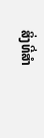ສິ່ງທີ່ສໍາ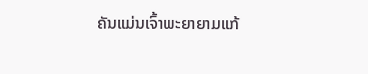ຄັນແມ່ນເຈົ້າພະຍາຍາມແກ້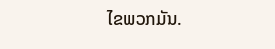ໄຂພວກມັນ.